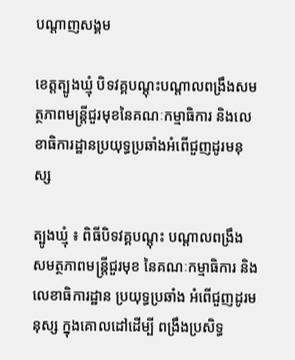បណ្តាញសង្គម

ខេត្តត្បូងឃ្មុំ បិទវគ្គបណ្ដុះបណ្ដាលពង្រឹងសមត្ថភាពមន្ត្រីជួរមុខនៃគណៈកម្មាធិការ និងលេខាធិការដ្ឋានប្រយុទ្ធប្រឆាំងអំពើជួញដូរមនុស្ស

ត្បូងឃ្មុំ ៖ ពិធីបិទវគ្គបណ្ដុះ បណ្ដាលពង្រឹង សមត្ថភាពមន្ត្រីជួរមុខ នៃគណៈកម្មាធិការ និងលេខាធិការដ្ឋាន ប្រយុទ្ធប្រឆាំង អំពើជួញដូរមនុស្ស ក្នុងគោលដៅដើម្បី ពង្រឹងប្រសិទ្ធ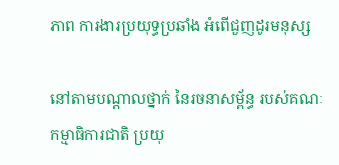ភាព ការងារប្រយុទ្ធប្រឆាំង អំពើជួញដូរមនុស្ស

នៅតាមបណ្ដាលថ្នាក់ នៃរចនាសម្ព័ន្ធ របស់គណៈ កម្មាធិការជាតិ ប្រយុ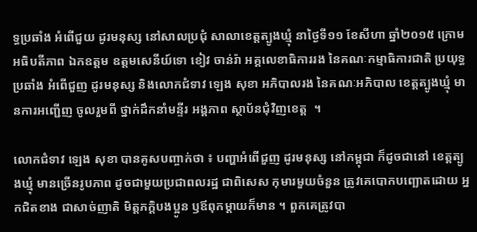ទ្ធប្រឆាំង អំពើជួយ ដូរមនុស្ស នៅសាលប្រជុំ សាលាខេត្តត្បូងឃ្មុំ នាថ្ងៃទី១១ ខែសីហា ឆ្នាំ២០១៥ ក្រោមអធិបតីភាព ឯកឧត្តម ឧត្តមសេនីយ៍ទោ ខៀវ ចាន់រ៉ា អគ្គលេខាធិការរង នៃគណៈកម្មាធិការជាតិ ប្រយុទ្ធប្រឆាំង អំពើជួញ ដូរមនុស្ស និងលោកជំទាវ ឡេង សុខា អភិបាលរង នៃគណៈអភិបាល ខេត្តត្បូងឃ្មុំ មានការអញ្ជើញ ចូលរួមពី ថ្នាក់ដឹកនាំមន្ទីរ អង្គភាព ស្ថាប័នជុំវិញខេត្ត  ។

លោកជំទាវ ឡេង សុខា បានគូសបញ្ចាក់ថា ៖ បញ្ហាអំពើជួញ ដូរមនុស្ស នៅកម្ពុជា ក៏ដូចជានៅ ខេត្តត្បូងឃ្មុំ មានច្រើនរូបភាព ដូចជាមួយប្រជាពលរដ្ឋ ជាពិសេស កុមារមួយចំនួន ត្រូវគេបោកបញ្ឆោតដោយ អ្នកជិតខាង ជាសាច់ញាតិ មិត្តភក្ដិបងប្អូន ឫឪពុកម្ដាយក៏មាន ។ ពួកគេត្រូវបា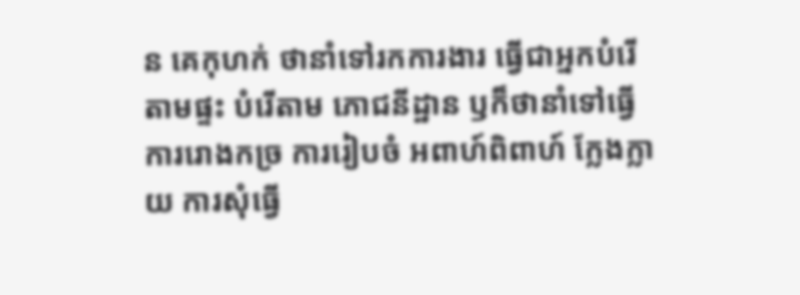ន គេកុហក់ ថានាំទៅរកការងារ ធ្វើជាអ្នកបំរើ តាមផ្ទះ បំរើតាម ភោជនីដ្ឋាន ឫក៏ថានាំទៅធើ្វ ការរោងកច្រ ការរៀបចំ អពាហ៍ពិពាហ៍ ក្លែងក្លាយ ការសុំធ្វើ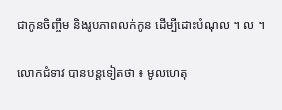ជាកូនចិញ្ចឹម និងរូបភាពលក់កូន ដើម្បីដោះបំណុល ។ ល ។

លោកជំទាវ បានបន្តទៀតថា ៖ មូលហេតុ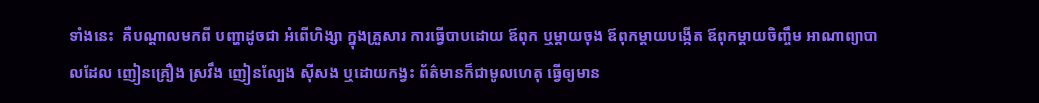ទាំងនេះ  គឺបណ្ដាលមកពី បញ្ហាដូចជា អំពើហិង្សា ក្នុងគ្រួសារ ការធ្វើបាបដោយ ឪពុក ឬម្ដាយចុង ឪពុកម្ដាយបង្កើត ឪពុកម្ដាយចិញ្ចឹម អាណាព្យាបាលដែល ញៀនគ្រឿង ស្រវឹង ញៀនល្បែង ស៊ីសង ឬដោយកង្វះ ព័ត៌មានក៏ជាមូលហេតុ ធ្វើឲ្យមាន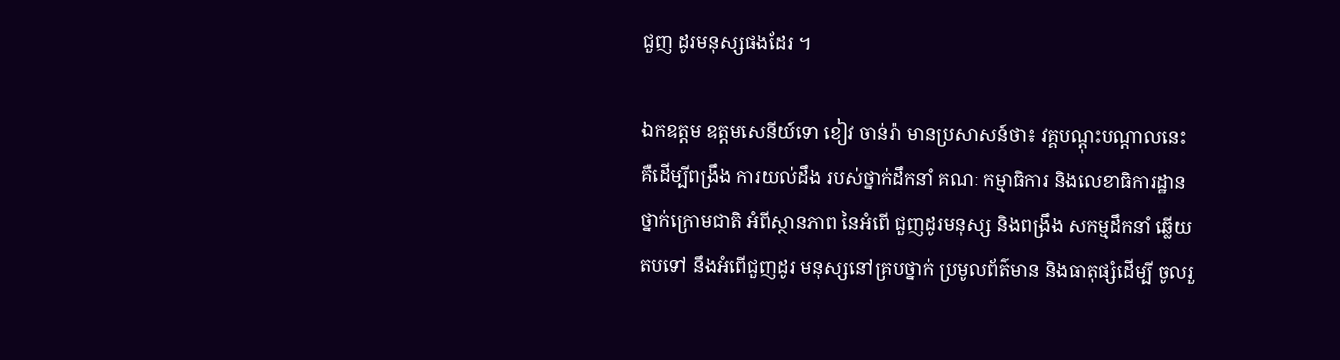ជួញ ដូរមនុស្សផងដែរ ។

ឯកឧត្តម ឧត្តមសេនីយ៍ទោ ខៀវ ចាន់រ៉ា មានប្រសាសន៍ថា៖ វគ្គបណ្ដុះបណ្ដាលនេះ  គឺដើម្បីពង្រឹង ការយល់ដឹង របស់ថ្នាក់ដឹកនាំ គណៈ កម្មាធិការ និងលេខាធិការដ្ឋាន ថ្នាក់ក្រោមជាតិ អំពីស្ថានភាព នៃអំពើ ជួញដូរមនុស្ស និងពង្រឹង សកម្មដឹកនាំ ឆ្លើយតបទៅ នឹងអំពើជួញដូរ មនុស្សនៅគ្របថ្នាក់ ប្រមូលព័ត៌មាន និងធាតុផ្សំដើម្បី ចូលរួ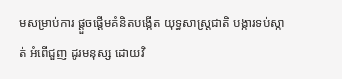មសម្រាប់ការ ផ្ដួចផ្ដើមគំនិតបង្កើត យុទ្ធសាស្រ្តជាតិ បង្ការទប់ស្កាត់ អំពើជួញ ដូរមនុស្ស ដោយវិ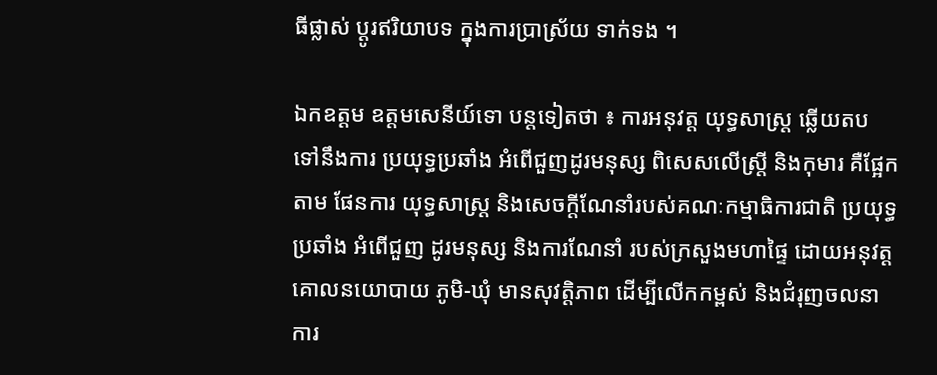ធីផ្លាស់ ប្ដូរឥរិយាបទ ក្នុងការប្រាស្រ័យ ទាក់ទង ។

ឯកឧត្តម ឧត្តមសេនីយ៍ទោ បន្តទៀតថា ៖ ការអនុវត្ត យុទ្ធសាស្ត្រ ឆ្លើយតប ទៅនឹងការ ប្រយុទ្ធប្រឆាំង អំពើជួញដូរមនុស្ស ពិសេសលើស្រ្តី និងកុមារ គឺផ្អែកតាម ផែនការ យុទ្ធសាស្រ្ត និងសេចក្ដីណែនាំរបស់គណៈកម្មាធិការជាតិ ប្រយុទ្ធប្រឆាំង អំពើជួញ ដូរមនុស្ស និងការណែនាំ របស់ក្រសួងមហាផ្ទៃ ដោយអនុវត្ត គោលនយោបាយ ភូមិ-ឃុំ មានសុវត្តិភាព ដើម្បីលើកកម្ពស់ និងជំរុញចលនា ការ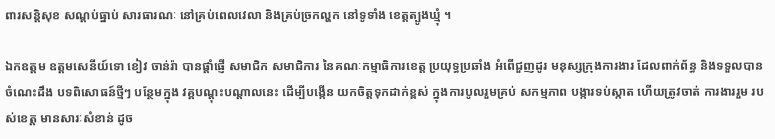ពារសន្តិសុខ សណ្ដប់ធ្នាប់ សារធារណៈ នៅគ្រប់ពេលវេលា និងគ្រប់ច្រកល្ហក នៅទូទាំង ខេត្តត្បូងឃ្មុំ ។

ឯកឧត្តម ឧត្តមសេនីយ៍ទោ ខៀវ ចាន់រ៉ា បានផ្ដាំផ្ញើ សមាជិក សមាជិការ នៃគណៈកម្មាធិការខេត្ត ប្រយុទ្ធប្រឆាំង អំពើជួញដូរ មនុស្សក្រុងការងារ ដែលពាក់ព័ន្ធ និងទទួលបាន ចំណេះដឹង បទពិសោធន៍ថ្មីៗ បន្ថែមក្នុង វគ្គបណ្ដុះបណ្ដាលនេះ ដើម្បីបង្កើន យកចិត្តទុកដាក់ខ្ពស់ ក្នុងការបូលរួមគ្រប់ សកម្មភាព បង្ការទប់ស្កាត ហើយត្រូវចាត់ ការងាររួម របស់ខេត្ត មានសារៈសំខាន់ ដូច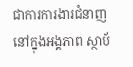ជាការការងារជំនាញ នៅក្នុងអង្គភាព ស្ថាប័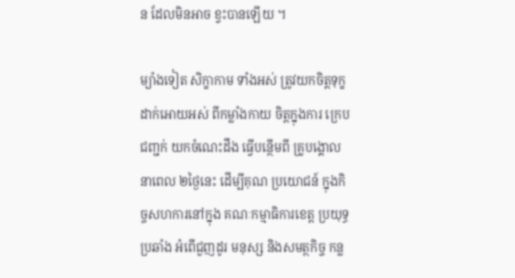ន ដែលមិនអាច ខ្វះបានឡើយ ។

ម្យ៉ាងទៀត សិក្ខាកាម ទាំងអស់ ត្រូវយកចិត្តទុក្ខ ដាក់អោយអស់ ពីកម្លាំងកាយ ចិត្តក្នុងការ ក្រេបជញ្ជក់ យកចំណេះដឹង ធ្វើបន្ថើមពី គ្រូបង្គោលនាពេល ២ថ្ងៃនេះ ដើម្បីគុណ ប្រយោជន៍ ក្នុងកិច្ចសហការនៅក្នុង គណៈកម្មាធិការខេត្ត ប្រយុទ្ធប្រឆាំង អំពើជួញដូរ មនុស្ស និងសមត្ថកិច្ច កន្ល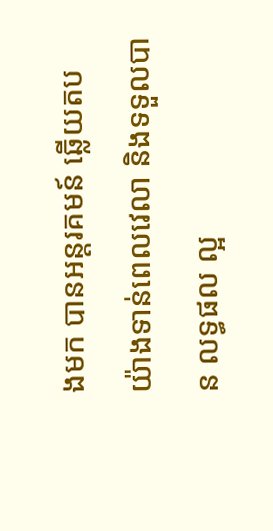ងមក បានអន្តរគមន៍ ឆ្លើយតប យ៉ាងទាន់ពេលវេលា និងទទួលបាន លទ្ធផល ល្អ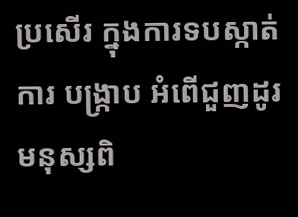ប្រសើរ ក្នុងការទបស្កាត់ការ បង្កា្រប អំពើជួញដូរ មនុស្សពិ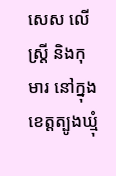សេស លើស្រ្តី និងកុមារ នៅក្នុងខេត្តត្បូងឃ្មុំ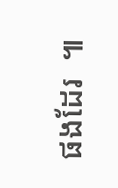ផងដែរ  ៕